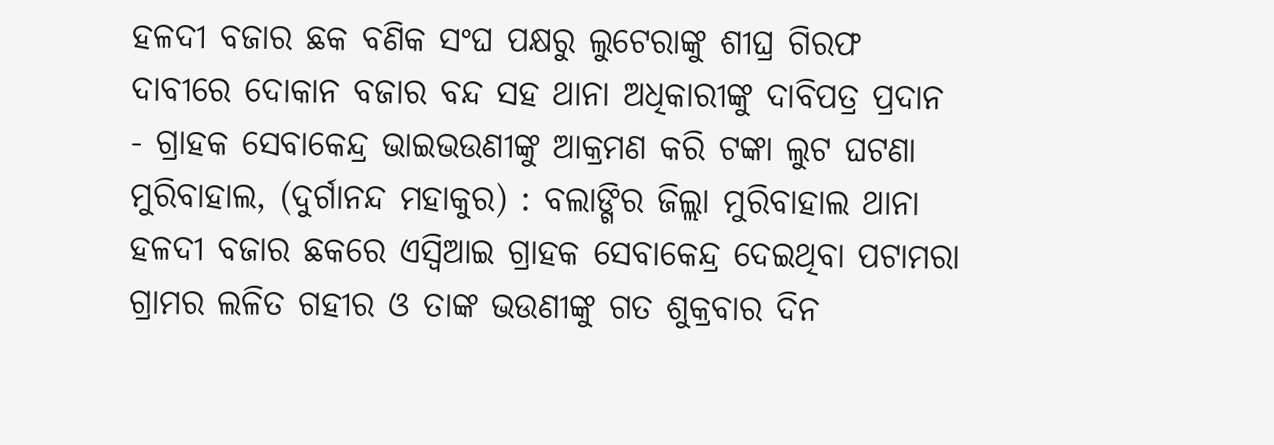ହଳଦୀ ବଜାର ଛକ ବଣିକ ସଂଘ ପକ୍ଷରୁ ଲୁଟେରାଙ୍କୁ ଶୀଘ୍ର ଗିରଫ ଦାବୀରେ ଦୋକାନ ବଜାର ବନ୍ଦ ସହ ଥାନା ଅଧିକାରୀଙ୍କୁ ଦାବିପତ୍ର ପ୍ରଦାନ
- ଗ୍ରାହକ ସେବାକେନ୍ଦ୍ର ଭାଇଭଉଣୀଙ୍କୁ ଆକ୍ରମଣ କରି ଟଙ୍କା ଲୁଟ ଘଟଣା
ମୁରିବାହାଲ, (ଦୁର୍ଗାନନ୍ଦ ମହାକୁର) : ବଲାଙ୍ଗିର ଜିଲ୍ଲା ମୁରିବାହାଲ ଥାନା ହଳଦୀ ବଜାର ଛକରେ ଏସ୍ବିଆଇ ଗ୍ରାହକ ସେବାକେନ୍ଦ୍ର ଦେଇଥିବା ପଟାମରା ଗ୍ରାମର ଲଳିତ ଗହୀର ଓ ତାଙ୍କ ଭଉଣୀଙ୍କୁ ଗତ ଶୁକ୍ରବାର ଦିନ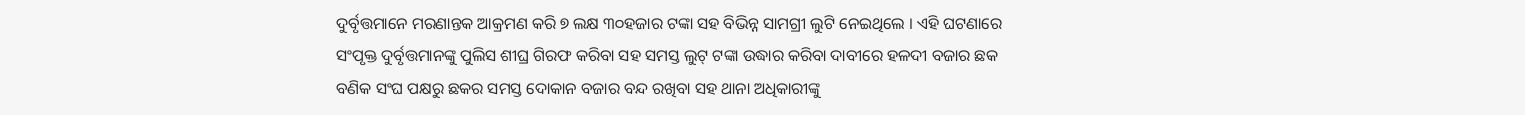ଦୁର୍ବୃତ୍ତମାନେ ମରଣାନ୍ତକ ଆକ୍ରମଣ କରି ୭ ଲକ୍ଷ ୩୦ହଜାର ଟଙ୍କା ସହ ବିଭିନ୍ନ ସାମଗ୍ରୀ ଲୁଟି ନେଇଥିଲେ । ଏହି ଘଟଣାରେ ସଂପୃକ୍ତ ଦୁର୍ବୃତ୍ତମାନଙ୍କୁ ପୁଲିସ ଶୀଘ୍ର ଗିରଫ କରିବା ସହ ସମସ୍ତ ଲୁଟ୍ ଟଙ୍କା ଉଦ୍ଧାର କରିବା ଦାବୀରେ ହଳଦୀ ବଜାର ଛକ ବଣିକ ସଂଘ ପକ୍ଷରୁ ଛକର ସମସ୍ତ ଦୋକାନ ବଜାର ବନ୍ଦ ରଖିବା ସହ ଥାନା ଅଧିକାରୀଙ୍କୁ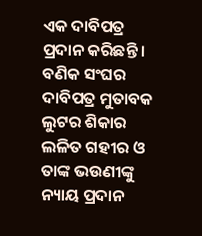ଏକ ଦାବିପତ୍ର ପ୍ରଦାନ କରିଛନ୍ତି । ବଣିକ ସଂଘର ଦାବିପତ୍ର ମୁତାବକ ଲୁଟର ଶିକାର ଲଳିତ ଗହୀର ଓ ତାଙ୍କ ଭଉଣୀଙ୍କୁ ନ୍ୟାୟ ପ୍ରଦାନ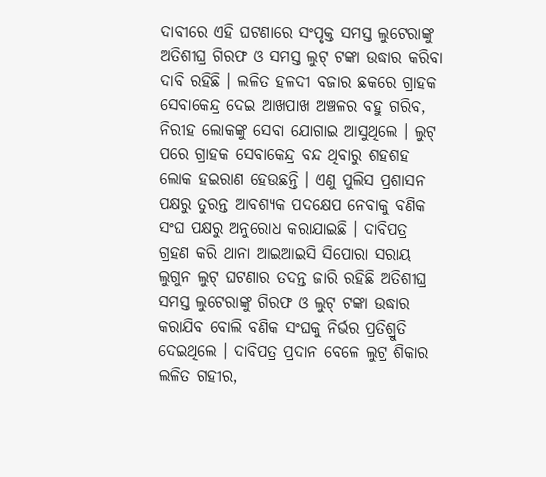ଦାବୀରେ ଏହି ଘଟଣାରେ ସଂପୃକ୍ତ ସମସ୍ତ ଲୁଟେରାଙ୍କୁ ଅତିଶୀଘ୍ର ଗିରଫ ଓ ସମସ୍ତ ଲୁଟ୍ ଟଙ୍କା ଉଦ୍ଧାର କରିବା ଦାବି ରହିଛି । ଲଳିତ ହଳଦୀ ବଜାର ଛକରେ ଗ୍ରାହକ ସେବାକେନ୍ଦ୍ର ଦେଇ ଆଖପାଖ ଅଞ୍ଚଳର ବହୁ ଗରିବ, ନିରୀହ ଲୋକଙ୍କୁ ସେବା ଯୋଗାଇ ଆସୁଥିଲେ । ଲୁଟ୍ ପରେ ଗ୍ରାହକ ସେବାକେନ୍ଦ୍ର ବନ୍ଦ ଥିବାରୁ ଶହଶହ ଲୋକ ହଇରାଣ ହେଉଛନ୍ତି । ଏଣୁ ପୁଲିସ ପ୍ରଶାସନ ପକ୍ଷରୁ ତୁରନ୍ତ ଆବଶ୍ୟକ ପଦକ୍ଷେପ ନେବାକୁ ବଣିକ ସଂଘ ପକ୍ଷରୁ ଅନୁରୋଧ କରାଯାଇଛି । ଦାବିପତ୍ର ଗ୍ରହଣ କରି ଥାନା ଆଇଆଇସି ସିପୋରା ସରାୟ ଲୁଗୁନ ଲୁଟ୍ ଘଟଣାର ତଦନ୍ତ ଜାରି ରହିଛି ଅତିଶୀଘ୍ର ସମସ୍ତ ଲୁଟେରାଙ୍କୁ ଗିରଫ ଓ ଲୁଟ୍ ଟଙ୍କା ଉଦ୍ଧାର କରାଯିବ ବୋଲି ବଣିକ ସଂଘକୁ ନିର୍ଭର ପ୍ରତିଶ୍ରୁତି ଦେଇଥିଲେ । ଦାବିପତ୍ର ପ୍ରଦାନ ବେଳେ ଲୁଟ୍ର ଶିକାର ଲଳିତ ଗହୀର,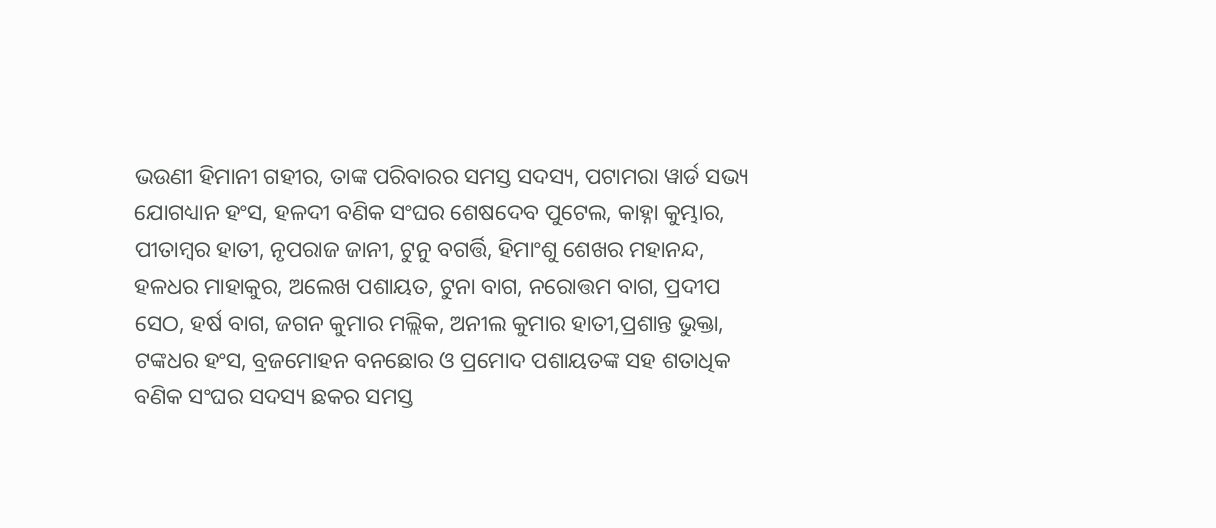ଭଉଣୀ ହିମାନୀ ଗହୀର, ତାଙ୍କ ପରିବାରର ସମସ୍ତ ସଦସ୍ୟ, ପଟାମରା ୱାର୍ଡ ସଭ୍ୟ ଯୋଗଧ୍ୟାନ ହଂସ, ହଳଦୀ ବଣିକ ସଂଘର ଶେଷଦେବ ପୁଟେଲ, କାହ୍ନା କୁମ୍ଭାର, ପୀତାମ୍ବର ହାତୀ, ନୃପରାଜ ଜାନୀ, ଟୁନୁ ବଗର୍ତ୍ତି, ହିମାଂଶୁ ଶେଖର ମହାନନ୍ଦ, ହଳଧର ମାହାକୁର, ଅଲେଖ ପଶାୟତ, ଟୁନା ବାଗ, ନରୋତ୍ତମ ବାଗ, ପ୍ରଦୀପ ସେଠ, ହର୍ଷ ବାଗ, ଜଗନ କୁମାର ମଲ୍ଲିକ, ଅନୀଲ କୁମାର ହାତୀ,ପ୍ରଶାନ୍ତ ଭୁକ୍ତା, ଟଙ୍କଧର ହଂସ, ବ୍ରଜମୋହନ ବନଛୋର ଓ ପ୍ରମୋଦ ପଶାୟତଙ୍କ ସହ ଶତାଧିକ ବଣିକ ସଂଘର ସଦସ୍ୟ ଛକର ସମସ୍ତ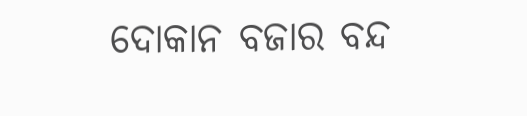ଦୋକାନ ବଜାର ବନ୍ଦ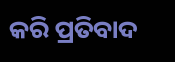କରି ପ୍ରତିବାଦ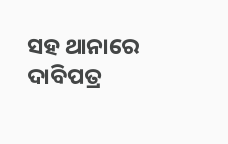ସହ ଥାନାରେ ଦାବିପତ୍ର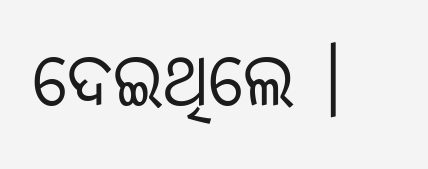ଦେଇଥିଲେ ।